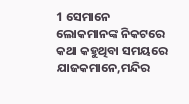1 ସେମାନେ ଲୋକମାନଙ୍କ ନିକଟରେ କଥା କହୁଥିବା ସମୟରେ ଯାଜକମାନେ,ମନ୍ଦିର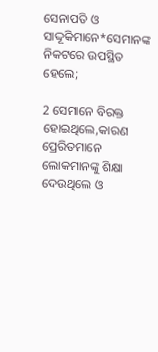ସେନାପତି ଓ ସାଦ୍ଦୂକିମାନେ*ସେମାନଙ୍କ ନିକଟରେ ଉପସ୍ଥିତ ହେଲେ;

2 ସେମାନେ ବିରକ୍ତ ହୋଇଥିଲେ,କାରଣ ପ୍ରେରିତମାନେ ଲୋକମାନଙ୍କୁ ଶିକ୍ଷା ଦେଉଥିଲେ ଓ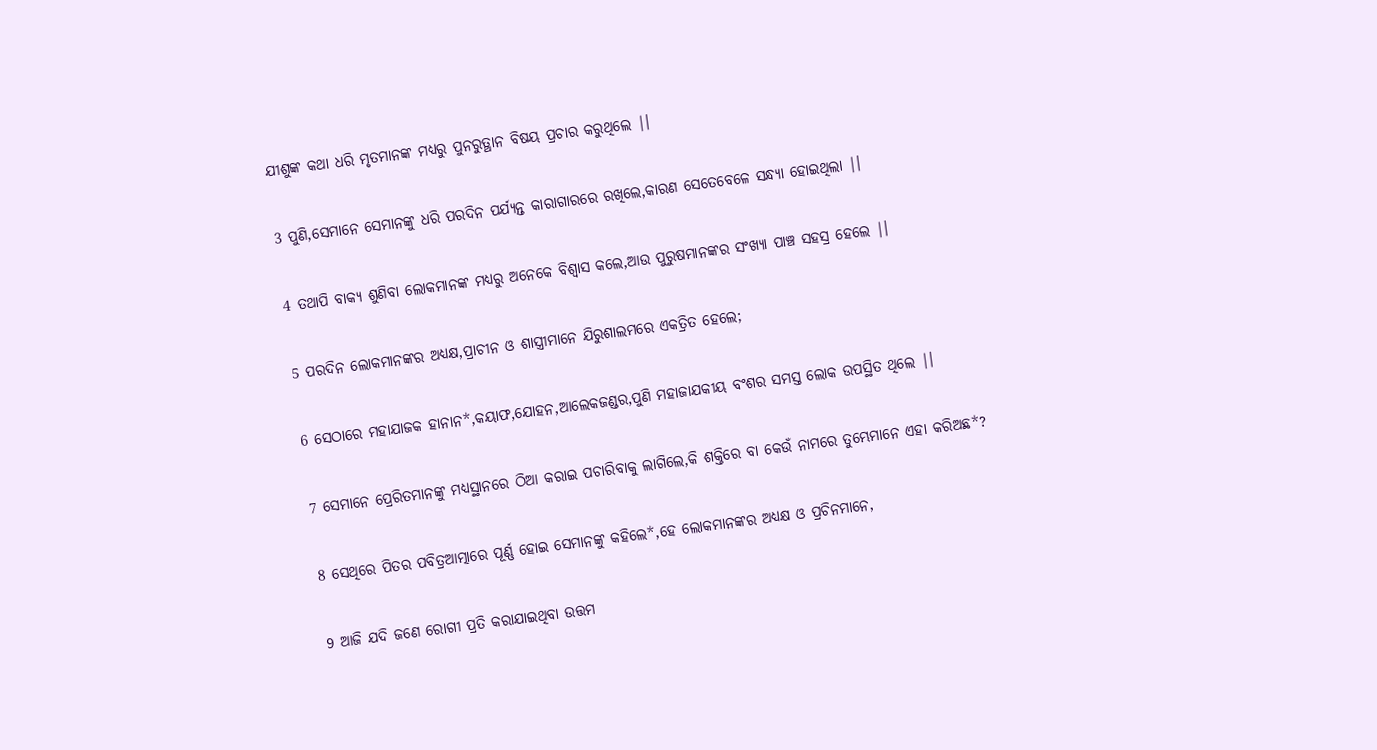ଯୀଶୁଙ୍କ କଥା ଧରି ମୃତମାନଙ୍କ ମଧ୍ୟରୁ ପୁନରୁତ୍ଥାନ ବିଷୟ ପ୍ରଚାର କରୁଥିଲେ |।

3 ପୁଣି,ସେମାନେ ସେମାନଙ୍କୁ ଧରି ପରଦିନ ପର୍ଯ୍ୟନ୍ତ କାରାଗାରରେ ରଖିଲେ,କାରଣ ସେତେବେଳେ ସନ୍ଧ୍ୟା ହୋଇଥିଲା |।

4 ତଥାପି ବାକ୍ୟ ଶୁଣିବା ଲୋକମାନଙ୍କ ମଧ୍ୟରୁ ଅନେକେ ବିଶ୍ୱାସ କଲେ,ଆଉ ପୁରୁଷମାନଙ୍କର ସଂଖ୍ୟା ପାଞ୍ଚ ସହସ୍ର ହେଲେ |।

5 ପରଦିନ ଲୋକମାନଙ୍କର ଅଧ୍ୟକ୍ଷ,ପ୍ରାଚୀନ ଓ ଶାସ୍ତ୍ରୀମାନେ ଯିରୁଶାଲମରେ ଏକତ୍ରିତ ହେଲେ;

6 ସେଠାରେ ମହାଯାଜକ ହାନାନ*,କୟାଫ,ଯୋହନ,ଆଲେକଜଣ୍ଡର,ପୁଣି ମହାଜାଯକୀୟ ବଂଶର ସମସ୍ତ ଲୋକ ଉପସ୍ଥିତ ଥିଲେ |।

7 ସେମାନେ ପ୍ରେରିତମାନଙ୍କୁ ମଧ୍ୟସ୍ଥାନରେ ଠିଆ କରାଇ ପଚାରିବାକୁ ଲାଗିଲେ,କି ଶକ୍ତିରେ ବା କେଉଁ ନାମରେ ତୁମ୍ଭେମାନେ ଏହା କରିଅଛ*?

8 ସେଥିରେ ପିତର ପବିତ୍ରଆତ୍ମାରେ ପୂର୍ଣ୍ଣ ହୋଇ ସେମାନଙ୍କୁ କହିଲେ*,ହେ ଲୋକମାନଙ୍କର ଅଧ୍ୟକ୍ଷ ଓ ପ୍ରଚିନମାନେ,

9 ଆଜି ଯଦି ଜଣେ ରୋଗୀ ପ୍ରତି କରାଯାଇଥିବା ଉତ୍ତମ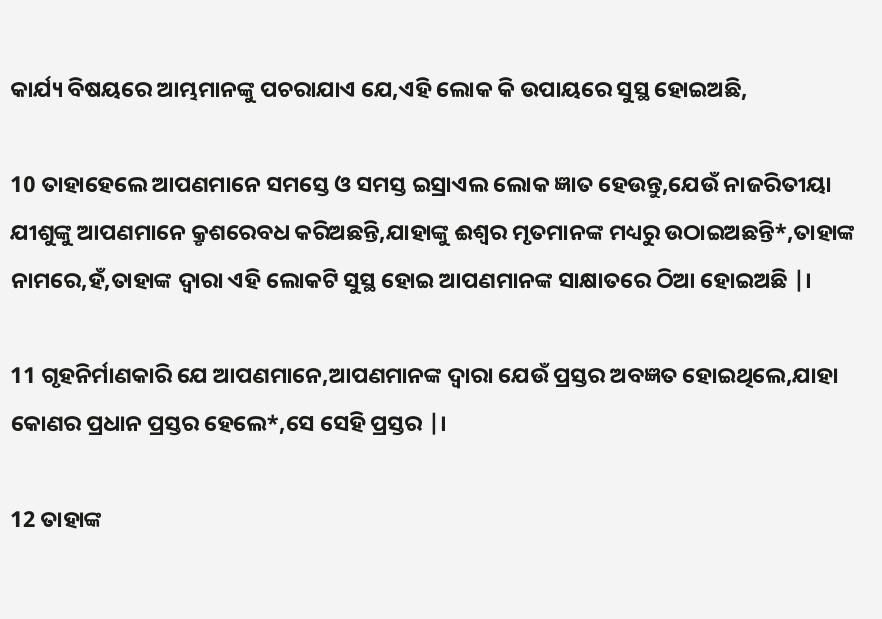କାର୍ଯ୍ୟ ବିଷୟରେ ଆମ୍ଭମାନଙ୍କୁ ପଚରାଯାଏ ଯେ,ଏହି ଲୋକ କି ଉପାୟରେ ସୁସ୍ଥ ହୋଇଅଛି,

10 ତାହାହେଲେ ଆପଣମାନେ ସମସ୍ତେ ଓ ସମସ୍ତ ଇସ୍ରାଏଲ ଲୋକ ଜ୍ଞାତ ହେଉନ୍ତୁ,ଯେଉଁ ନାଜରିତୀୟା ଯୀଶୁଙ୍କୁ ଆପଣମାନେ କ୍ରୃଶରେବଧ କରିଅଛନ୍ତି,ଯାହାଙ୍କୁ ଈଶ୍ୱର ମୃତମାନଙ୍କ ମଧ୍ୟରୁ ଉଠାଇଅଛନ୍ତି*,ତାହାଙ୍କ ନାମରେ,ହଁ,ତାହାଙ୍କ ଦ୍ୱାରା ଏହି ଲୋକଟି ସୁସ୍ଥ ହୋଇ ଆପଣମାନଙ୍କ ସାକ୍ଷାତରେ ଠିଆ ହୋଇଅଛି |।

11 ଗୃହନିର୍ମାଣକାରି ଯେ ଆପଣମାନେ,ଆପଣମାନଙ୍କ ଦ୍ୱାରା ଯେଉଁ ପ୍ରସ୍ତର ଅବଜ୍ଞତ ହୋଇଥିଲେ,ଯାହା କୋଣର ପ୍ରଧାନ ପ୍ରସ୍ତର ହେଲେ*,ସେ ସେହି ପ୍ରସ୍ତର |।

12 ତାହାଙ୍କ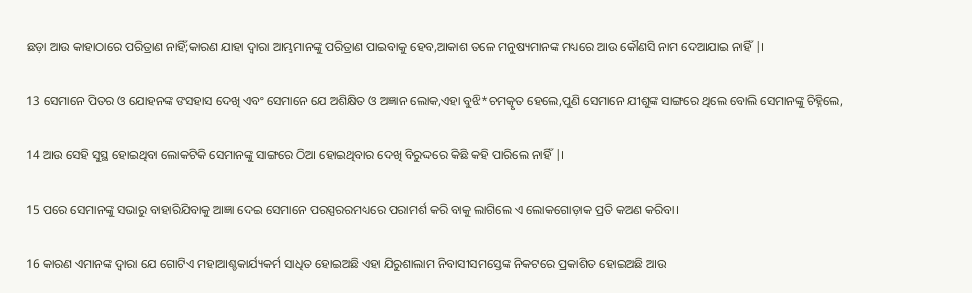ଛଡ଼ା ଆଉ କାହାଠାରେ ପରିତ୍ରାଣ ନାହିଁ;କାରଣ ଯାହା ଦ୍ୱାରା ଆମ୍ଭମାନଙ୍କୁ ପରିତ୍ରାଣ ପାଇବାକୁ ହେବ,ଆକାଶ ତଳେ ମନୁଷ୍ୟମାନଙ୍କ ମଧ୍ୟରେ ଆଉ କୌଣସି ନାମ ଦେଆଯାଇ ନାହିଁ |।

13 ସେମାନେ ପିତର ଓ ଯୋହନଙ୍କ ଙସହାସ ଦେଖି ଏବଂ ସେମାନେ ଯେ ଅଶିକ୍ଷିତ ଓ ଅଜ୍ଞାନ ଲୋକ,ଏହା ବୁଝି*ଚମତ୍କୃତ ହେଲେ,ପୁଣି ସେମାନେ ଯୀଶୁଙ୍କ ସାଙ୍ଗରେ ଥିଲେ ବୋଲି ସେମାନଙ୍କୁ ଚିହ୍ନିଲେ,

14 ଆଉ ସେହି ସୁସ୍ଥ ହୋଇଥିବା ଲୋକଟିକି ସେମାନଙ୍କୁ ସାଙ୍ଗରେ ଠିଆ ହୋଇଥିବାର ଦେଖି ବିରୁଦ୍ଦରେ କିଛି କହି ପାରିଲେ ନାହିଁ |।

15 ପରେ ସେମାନଙ୍କୁ ସଭାରୁ ବାହାରିଯିବାକୁ ଆଜ୍ଞା ଦେଇ ସେମାନେ ପରସ୍ପରରମଧ୍ୟରେ ପରାମର୍ଶ କରି ବାକୁ ଲାଗିଲେ ଏ ଲୋକଗୋଡ଼ାକ ପ୍ରତି କଅଣ କରିବା।

16 କାରଣ ଏମାନଙ୍କ ଦ୍ୱାରା ଯେ ଗୋଟିଏ ମହାଆଶ୍ଚକାର୍ଯ୍ୟକର୍ମ ସାଧିତ ହୋଇଅଛି ଏହା ଯିରୁଶାଲାମ ନିବାସୀସମସ୍ତେଙ୍କ ନିକଟରେ ପ୍ରକାଶିତ ହୋଇଅଛି ଆଉ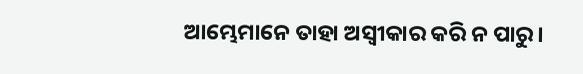ଆମ୍ଭେମାନେ ତାହା ଅସ୍ୱୀକାର କରି ନ ପାରୁ।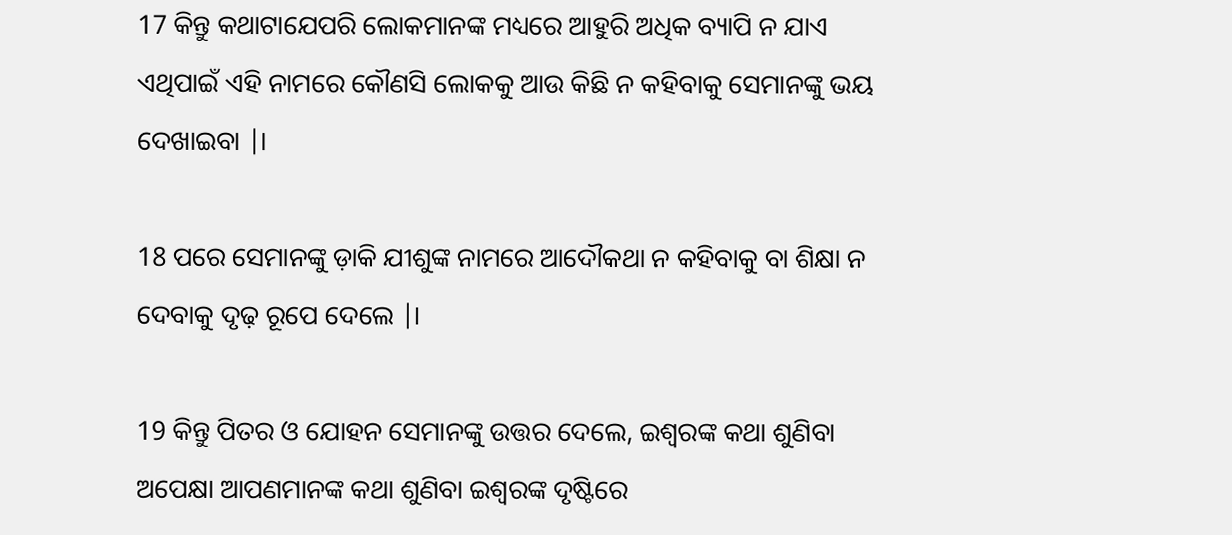17 କିନ୍ତୁ କଥାଟାଯେପରି ଲୋକମାନଙ୍କ ମଧ୍ୟରେ ଆହୁରି ଅଧିକ ବ୍ୟାପି ନ ଯାଏ ଏଥିପାଇଁ ଏହି ନାମରେ କୌଣସି ଲୋକକୁ ଆଉ କିଛି ନ କହିବାକୁ ସେମାନଙ୍କୁ ଭୟ ଦେଖାଇବା |।

18 ପରେ ସେମାନଙ୍କୁ ଡ଼ାକି ଯୀଶୁଙ୍କ ନାମରେ ଆଦୌକଥା ନ କହିବାକୁ ବା ଶିକ୍ଷା ନ ଦେବାକୁ ଦୃଢ଼ ରୂପେ ଦେଲେ |।

19 କିନ୍ତୁ ପିତର ଓ ଯୋହନ ସେମାନଙ୍କୁ ଉତ୍ତର ଦେଲେ, ଇଶ୍ୱରଙ୍କ କଥା ଶୁଣିବା ଅପେକ୍ଷା ଆପଣମାନଙ୍କ କଥା ଶୁଣିବା ଇଶ୍ୱରଙ୍କ ଦୃଷ୍ଟିରେ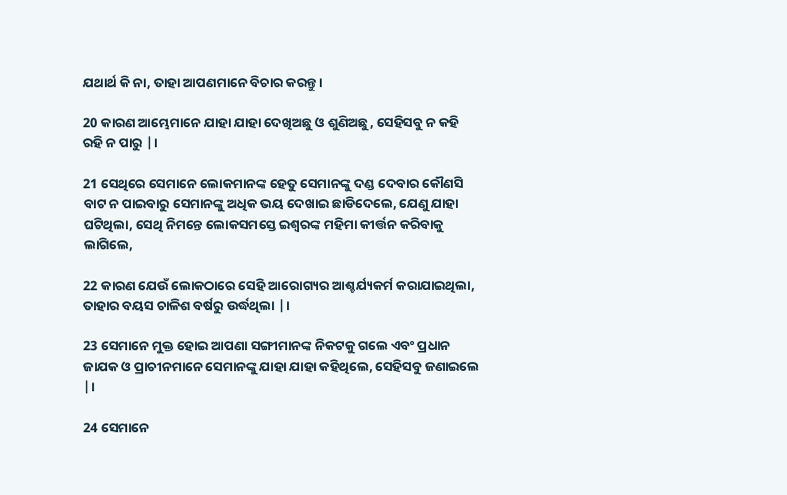ଯଥାର୍ଥ କି ନା, ତାହା ଆପଣମାନେ ବିଚାର କରନ୍ତୁ।

20 କାରଣ ଆମ୍ଭେମାନେ ଯାହା ଯାହା ଦେଖିଅଛୁ ଓ ଶୁଣିଅଛୁ, ସେହିସବୁ ନ କହି ରହି ନ ପାରୁ |।

21 ସେଥିରେ ସେମାନେ ଲୋକମାନଙ୍କ ହେତୁ ସେମାନଙ୍କୁ ଦଣ୍ଡ ଦେବାର କୌଣସି ବାଟ ନ ପାଇବାରୁ ସେମାନଙ୍କୁ ଅଧିକ ଭୟ ଦେଖାଇ ଛାଡିଦେଲେ, ଯେଣୁ ଯାହା ଘଟିଥିଲା, ସେଥି ନିମନ୍ତେ ଲୋକସମସ୍ତେ ଇଶ୍ୱରଙ୍କ ମହିମା କୀର୍ତ୍ତନ କରିବାକୁ ଲାଗିଲେ,

22 କାରଣ ଯେଉଁ ଲୋକଠାରେ ସେହି ଆରୋଗ୍ୟର ଆଶ୍ଚର୍ଯ୍ୟକର୍ମ କରାଯାଇଥିଲା, ତାହାର ବୟସ ଚାଳିଶ ବର୍ଷରୁ ଉର୍ଦ୍ଧଥିଲା |।

23 ସେମାନେ ମୁକ୍ତ ହୋଇ ଆପଣା ସଙ୍ଗୀମାନଙ୍କ ନିକଟକୁ ଗଲେ ଏବଂ ପ୍ରଧାନ ଜାଯକ ଓ ପ୍ରାଚୀନମାନେ ସେମାନଙ୍କୁ ଯାହା ଯାହା କହିଥିଲେ, ସେହିସବୁ ଜଣାଇଲେ |।

24 ସେମାନେ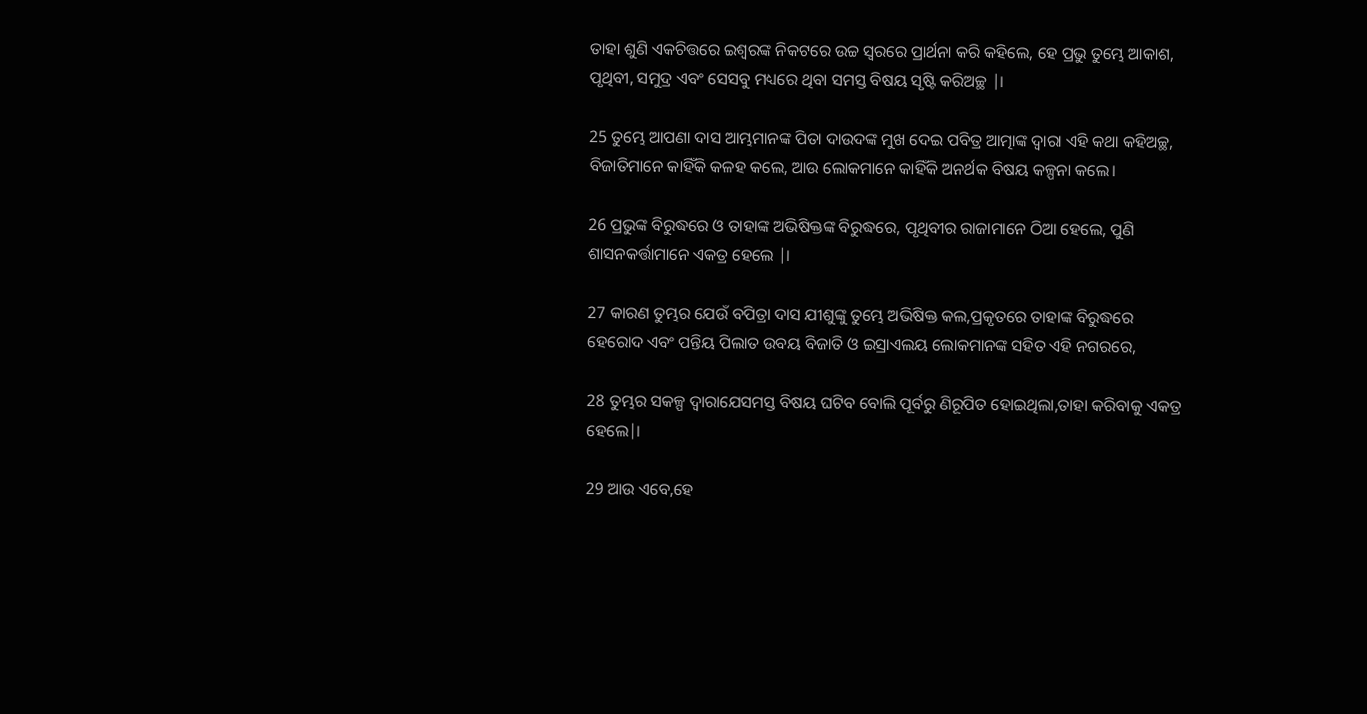ତାହା ଶୁଣି ଏକଚିତ୍ତରେ ଇଶ୍ୱରଙ୍କ ନିକଟରେ ଉଚ୍ଚ ସ୍ୱରରେ ପ୍ରାର୍ଥନା କରି କହିଲେ, ହେ ପ୍ରଭୁ ତୁମ୍ଭେ ଆକାଶ, ପୃଥିବୀ, ସମୁଦ୍ର ଏବଂ ସେସବୁ ମଧ୍ୟରେ ଥିବା ସମସ୍ତ ବିଷୟ ସୃଷ୍ଟି କରିଅଚ୍ଛ |।

25 ତୁମ୍ଭେ ଆପଣା ଦାସ ଆମ୍ଭମାନଙ୍କ ପିତା ଦାଉଦଙ୍କ ମୁଖ ଦେଇ ପବିତ୍ର ଆତ୍ମାଙ୍କ ଦ୍ୱାରା ଏହି କଥା କହିଅଚ୍ଛ, ବିଜାତିମାନେ କାହିଁକି କଳହ କଲେ, ଆଉ ଲୋକମାନେ କାହିଁକି ଅନର୍ଥକ ବିଷୟ କଳ୍ପନା କଲେ।

26 ପ୍ରଭୁଙ୍କ ବିରୁଦ୍ଧରେ ଓ ତାହାଙ୍କ ଅଭିଷିକ୍ତଙ୍କ ବିରୁଦ୍ଧରେ, ପୃଥିବୀର ରାଜାମାନେ ଠିଆ ହେଲେ, ପୁଣି ଶାସନକର୍ତ୍ତାମାନେ ଏକତ୍ର ହେଲେ |।

27 କାରଣ ତୁମ୍ଭର ଯେଉଁ ବପିତ୍ରା ଦାସ ଯୀଶୁଙ୍କୁ ତୁମ୍ଭେ ଅଭିଷିକ୍ତ କଲ,ପ୍ରକୃତରେ ତାହାଙ୍କ ବିରୁଦ୍ଧରେ ହେରୋଦ ଏବଂ ପନ୍ତିୟ ପିଲାତ ଉବୟ ବିଜାତି ଓ ଇସ୍ରାଏଲୟ ଲୋକମାନଙ୍କ ସହିତ ଏହି ନଗରରେ,

28 ତୁମ୍ଭର ସକଳ୍ପ ଦ୍ୱାରାଯେସମସ୍ତ ବିଷୟ ଘଟିବ ବୋଲି ପୂର୍ବରୁ ଣିରୂପିତ ହୋଇଥିଲା,ତାହା କରିବାକୁ ଏକତ୍ର ହେଲେ|।

29 ଆଉ ଏବେ,ହେ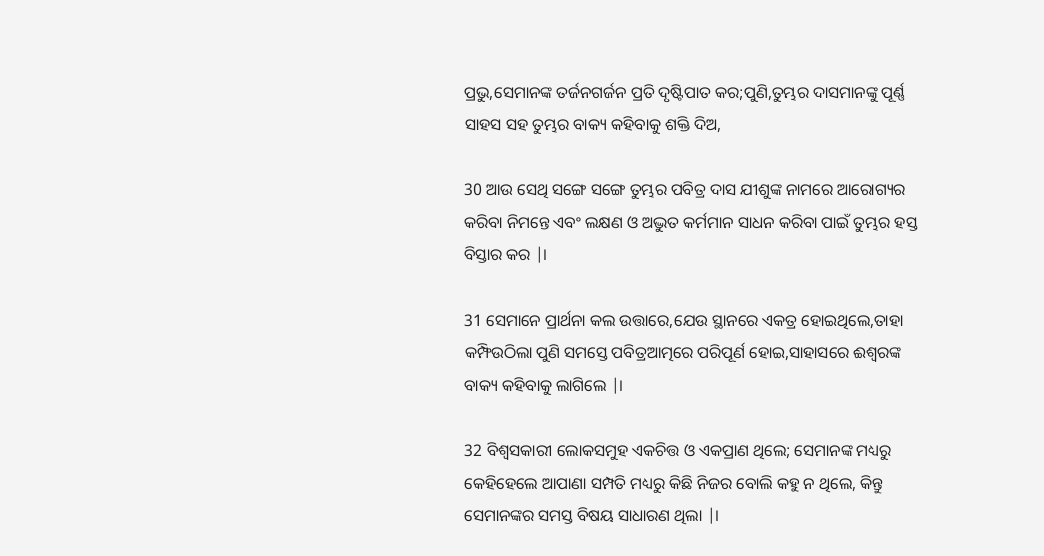ପ୍ରଭୁ,ସେମାନଙ୍କ ତର୍ଜନଗର୍ଜନ ପ୍ରତି ଦୃଷ୍ଟିପାତ କର;ପୁଣି,ତୁମ୍ଭର ଦାସମାନଙ୍କୁ ପୂର୍ଣ୍ଣ ସାହସ ସହ ତୁମ୍ଭର ବାକ୍ୟ କହିବାକୁ ଶକ୍ତି ଦିଅ,

30 ଆଉ ସେଥି ସଙ୍ଗେ ସଙ୍ଗେ ତୁମ୍ଭର ପବିତ୍ର ଦାସ ଯୀଶୁଙ୍କ ନାମରେ ଆରୋଗ୍ୟର କରିବା ନିମନ୍ତେ ଏବଂ ଲକ୍ଷଣ ଓ ଅଦ୍ଭୁତ କର୍ମମାନ ସାଧନ କରିବା ପାଇଁ ତୁମ୍ଭର ହସ୍ତ ବିସ୍ତାର କର |।

31 ସେମାନେ ପ୍ରାର୍ଥନା କଲ ଉତ୍ତାରେ,ଯେଉ ସ୍ଥାନରେ ଏକତ୍ର ହୋଇଥିଲେ,ତାହା କମ୍ଫିଉଠିଲା ପୁଣି ସମସ୍ତେ ପବିତ୍ରଆତ୍ମରେ ପରିପୂର୍ଣ ହୋଇ,ସାହାସରେ ଈଶ୍ୱରଙ୍କ ବାକ୍ୟ କହିବାକୁ ଲାଗିଲେ |।

32 ବିଶ୍ୱସକାରୀ ଲୋକସମୁହ ଏକଚିତ୍ତ ଓ ଏକପ୍ରାଣ ଥିଲେ; ସେମାନଙ୍କ ମଧ୍ୟରୁ କେହିହେଲେ ଆପାଣା ସମ୍ପତି ମଧ୍ୟରୁ କିଛି ନିଜର ବୋଲି କହୁ ନ ଥିଲେ, କିନ୍ତୁ ସେମାନଙ୍କର ସମସ୍ତ ବିଷୟ ସାଧାରଣ ଥିଲା |।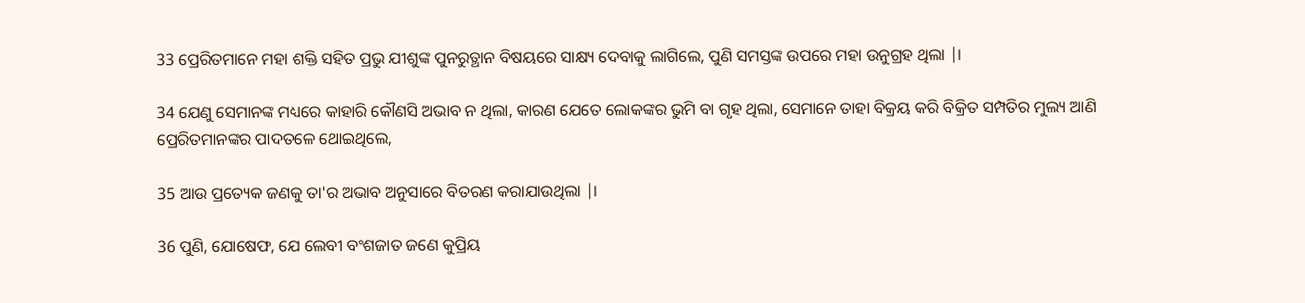33 ପ୍ରେରିତମାନେ ମହା ଶକ୍ତି ସହିତ ପ୍ରଭୁ ଯୀଶୁଙ୍କ ପୁନରୁତ୍ଥାନ ବିଷୟରେ ସାକ୍ଷ୍ୟ ଦେବାକୁ ଲାଗିଲେ, ପୁଣି ସମସ୍ତଙ୍କ ଉପରେ ମହା ଉନୁଗ୍ରହ ଥିଲା |।

34 ଯେଣୁ ସେମାନଙ୍କ ମଧ୍ୟରେ କାହାରି କୌଣସି ଅଭାବ ନ ଥିଲା, କାରଣ ଯେତେ ଲୋକଙ୍କର ଭୁମି ବା ଗୃହ ଥିଲା, ସେମାନେ ତାହା ବିକ୍ରୟ କରି ବିକ୍ରିତ ସମ୍ପତିର ମୁଲ୍ୟ ଆଣି ପ୍ରେରିତମାନଙ୍କର ପାଦତଳେ ଥୋଇଥିଲେ,

35 ଆଉ ପ୍ରତ୍ୟେକ ଜଣକୁ ତା'ର ଅଭାବ ଅନୁସାରେ ବିତରଣ କରାଯାଉଥିଲା |।

36 ପୁଣି, ଯୋଷେଫ, ଯେ ଲେବୀ ବଂଶଜାତ ଜଣେ କୁପ୍ରିୟ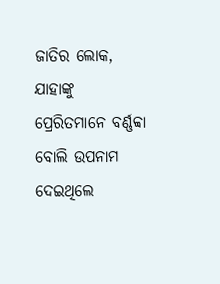ଜାତିର ଲୋକ, ଯାହାଙ୍କୁ ପ୍ରେରିତମାନେ ବର୍ଣ୍ଣବ୍ବା ବୋଲି ଉପନାମ ଦେଇଥିଲେ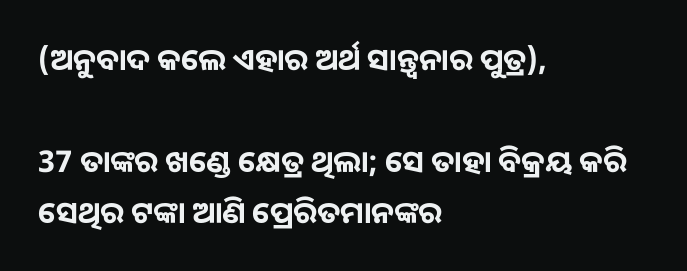(ଅନୁବାଦ କଲେ ଏହାର ଅର୍ଥ ସାନ୍ତ୍ୱନାର ପୁତ୍ର),

37 ତାଙ୍କର ଖଣ୍ଡେ କ୍ଷେତ୍ର ଥିଲା; ସେ ତାହା ବିକ୍ରୟ କରି ସେଥିର ଟଙ୍କା ଆଣି ପ୍ରେରିତମାନଙ୍କର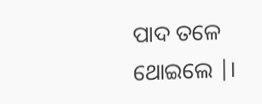ପାଦ ତଳେ ଥୋଇଲେ |।